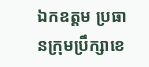ឯកឧត្តម ប្រធានក្រុមប្រឹក្សាខេ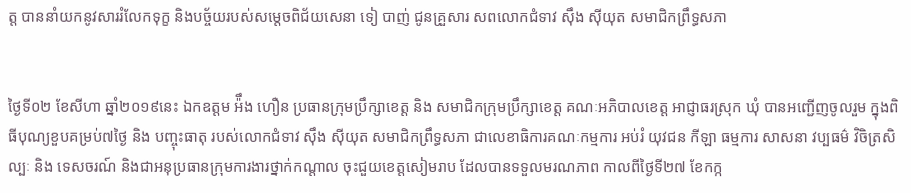ត្ត បាននាំយកនូវសាររំលែកទុក្ខ និងបច្ច័យរបស់សម្តេចពិជ័យសេនា ទៀ បាញ់ ជូនគ្រួសារ សពលោកជំទាវ ស៊ឹង ស៊ីយុត សមាជិកព្រឹទ្ធសភា


ថ្ងៃទី០២ ខែសីហា ឆ្នាំ២០១៩នេះ ឯកឧត្តម អ៉ឹង ហឿន ប្រធានក្រុមប្រឹក្សាខេត្ត និង សមាជិកក្រុមប្រឹក្សាខេត្ត គណៈអភិបាលខេត្ត អាជ្ញាធរស្រុក ឃុំ បានអញ្ជើញចូលរួម ក្នុងពិធីបុណ្យខួបគម្រប់៧ថ្ងៃ និង បញ្ចុះធាតុ របស់លោកជំទាវ ស៊ឹង ស៊ីយុត សមាជិកព្រឹទ្ធសភា ជាលេខាធិការគណៈកម្មការ អប់រំ យុវជន កីឡា ធម្មការ សាសនា វប្បធម៌ វិចិត្រសិល្បៈ និង ទេសចរណ៍ និងជាអនុប្រធានក្រុមការងារថ្នាក់កណ្តាល ចុះជួយខេត្តសៀមរាប ដែលបានទទួលមរណភាព កាលពីថ្ងៃទី២៧ ខែកក្ក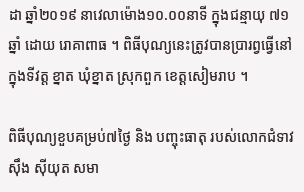ដា ឆ្នាំ២០១៩ នាវេលាម៉ោង១០.០០នាទី ក្នុងជន្មាយុ ៧១ឆ្នាំ ដោយ រោគាពាធ ។ ពិធីបុណ្យនេះត្រូវបានប្រារព្វធ្វើនៅក្នុងទីវត្ត ខ្នាត ឃុំខ្នាត ស្រុកពួក ខេត្តសៀមរាប ។

ពិធីបុណ្យខួបគម្រប់៧ថ្ងៃ និង បញ្ចុះធាតុ របស់លោកជំទាវ ស៊ឹង ស៊ីយុត សមា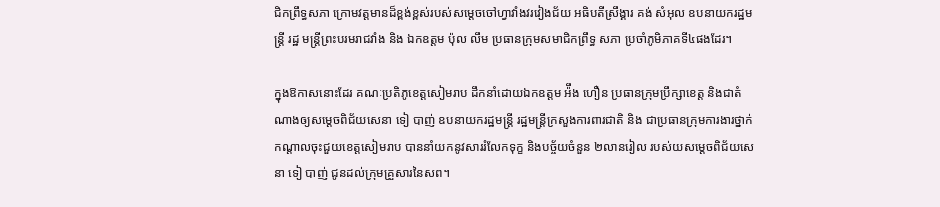ជិកព្រឹទ្ធសភា ក្រោមវត្តមានដ៏ខ្ពង់ខ្ពស់របស់សម្តេចចៅហ្វាវាំងវរវៀងជ័យ អធិបតីស្រឹង្គារ គង់ សំអុល ឧបនាយករដ្ឋមន្ត្រី រដ្ឋ មន្ត្រីព្រះបរមរាជវាំង និង ឯកឧត្តម ប៉ុល លឹម ប្រធានក្រុមសមាជិកព្រឹទ្ធ សភា ប្រចាំភូមិភាគទី៤ផងដែរ។

ក្នុងឱកាសនោះដែរ គណៈប្រតិភូខេត្តសៀមរាប ដឹកនាំដោយឯកឧត្តម អ៉ឹង ហឿន ប្រធានក្រុមប្រឹក្សាខេត្ត និងជាតំណាងឲ្យសម្តេចពិជ័យសេនា ទៀ បាញ់ ឧបនាយករដ្ឋមន្ត្រី រដ្ឋមន្ត្រីក្រសួងការពារជាតិ និង ជាប្រធានក្រុមការងារថ្នាក់កណ្តាលចុះជួយខេត្តសៀមរាប បាននាំយកនូវសាររំលែកទុក្ខ និងបច្ច័យចំនួន ២លានរៀល របស់យសម្តេចពិជ័យសេនា ទៀ បាញ់ ជូនដល់ក្រុមគ្រួសារនៃសព។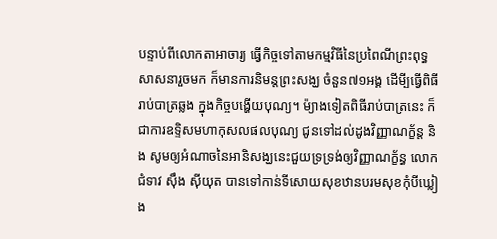បន្ទាប់ពីលោកតាអាចារ្យ ធ្វើកិច្ចទៅតាមកម្មវិធីនៃប្រពៃណីព្រះពុទ្ធសាសនារួចមក ក៏មានការនិមន្តព្រះសង្ឃ ចំនួន៧១អង្គ ដើមី្បធ្វើពិធីរាប់បាត្រឆ្លង ក្នុងកិច្ចបង្ហើយបុណ្យ។ ម៉្យាងទៀតពិធីរាប់បាត្រនេះ ក៏ជាការឧទ្ទិសមហាកុសលផលបុណ្យ ជូនទៅដល់ដូងវិញ្ញាណក្ខ័ន្ត និង សូមឲ្យអំណាចនៃអានិសង្ឃនេះជួយទ្រទ្រង់ឲ្យវិញ្ញាណក័្ខន្ធ លោកជំទាវ ស៊ឹង ស៊ីយុត បានទៅកាន់ទីសោយសុខឋានបរមសុខកុំបីឃ្លៀង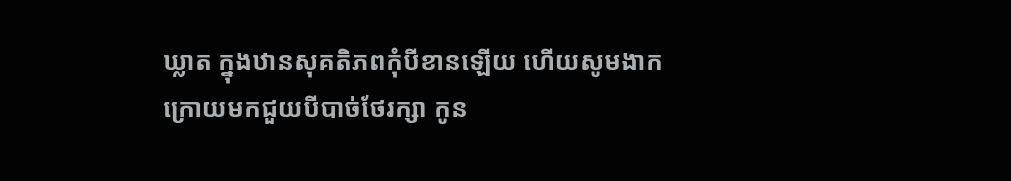ឃ្លាត ក្នុងឋានសុគតិភពកុំបីខានឡើយ ហើយសូមងាកក្រោយមកជួយបីបាច់ថែរក្សា កូន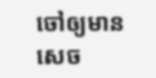ចៅឲ្យមានសេច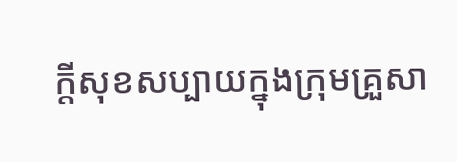ក្តីសុខសប្បាយក្នុងក្រុមគ្រួសា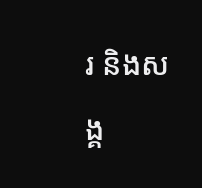រ និងសង្គ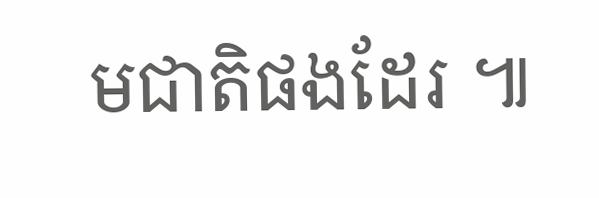មជាតិផងដែរ ៕